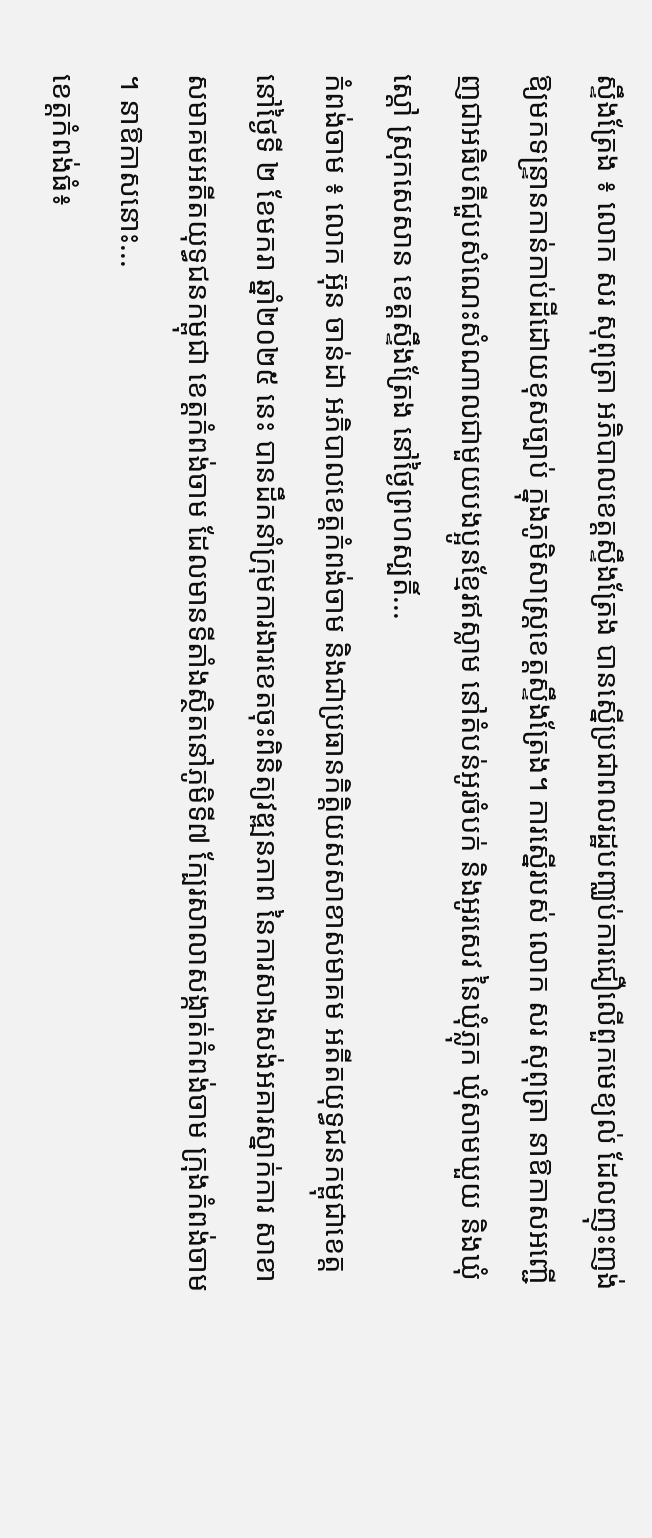ស្ទឹងត្រែង ៖ លោក សរ សុពុត្រា អភិបាលខេត្តស្ទឹងត្រែង បានស្នើប្រជាពលរដ្ឋបញ្ឈប់ការជឿលើពួកមេខ្យល់ ដែលញុះញង់ឱ្យមកទន្ទា្រនកាន់កាប់ដីដោយខុសច្បាប់ ក្នុងភូមិសាស្ត្រខេត្តស្ទឹងត្រែង។ ការស្នើរបស់ លោក សរ សុពុត្រា នាឱកាសអញ្ជើញជាអធិបតីជួបសំណេះសំណាលជាមួយបងប្អូនខ្មែរឥស្លាម នៅតំបន់អូរចំបក់ និងអូរសេវ នៃឃុំភ្លុក ឃុំសាមឃួយ និងឃុំស្តៅ ស្រុកសេសាន ខេត្តស្ទឹងត្រែង នៅថ្ងៃព្រហស្បតិ៍...
កំពង់ចាម ៖ លោក អ៊ុន ចាន់ដា អភិបាលខេត្តកំពង់ចាម និងជាប្រធានកិត្តិយសសាខាសមាគម អតីតយុទ្ធជនកម្ពុជាខេត្ត នៅថ្ងៃទី ២ ខែមករា ឆ្នាំ២០២៥ នេះ បានដឹកនាំក្រុមការងារខេតចុះពិនិត្យវឌ្ឍនភាព នៃការសាងសង់អគារស្នាក់ការ សាខាសមាគមអតីតយុទ្ធជនកម្ពុជា ខេត្តកំពង់ចាម ដែលមានទីតាំងស្ថិតនៅភូមិទី៧ ក្បែរសាលាសង្កាត់កំពង់ចាម ក្រុងកំពង់ចាម ។ នាឱកាសនោះ...
ខេត្តកំពង់ធំ៖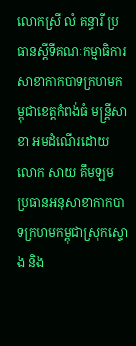លោកស្រី លំ គន្ធារី ប្រធានស្តីទីគណៈកម្មាធិការសាខាកាកបាទក្រហមកម្ពុជាខេត្តកំពង់ធំ មន្រ្តីសាខា អមដំណើរដោយលោក សាយ គឹមឡម ប្រធានអនុសាខាកាកបាទក្រហមកម្ពុជាស្រុកស្ទោង និង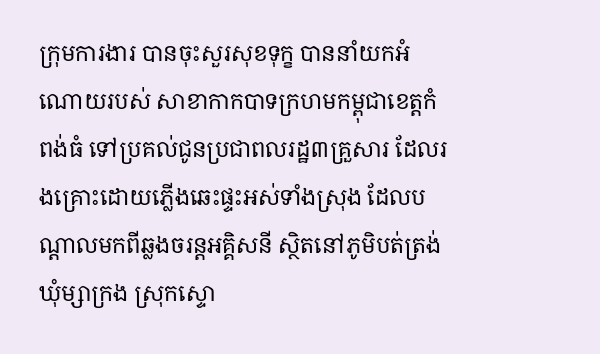ក្រុមការងារ បានចុះសួរសុខទុក្ខ បាននាំយកអំណោយរបស់ សាខាកាកបាទក្រហមកម្ពុជាខេត្តកំពង់ធំ ទៅប្រគល់ជូនប្រជាពលរដ្ឋ៣គ្រួសារ ដែលរងគ្រោះដោយភ្លើងឆេះផ្ទះអស់ទាំងស្រុង ដែលបណ្ដាលមកពីឆ្លងចរន្តអគ្គិសនី ស្ថិតនៅភូមិបត់ត្រង់ ឃុំម្សាក្រង ស្រុកស្ទោ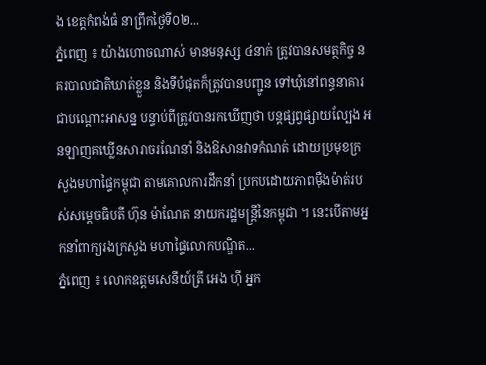ង ខេត្តកំពង់ធំ នាព្រឹកថ្ងៃទី០២...
ភ្នំពេញ ៖ យ៉ាងហោចណាស់ មានមនុស្ស ៤នាក់ ត្រូវបានសមត្ថកិច្ច នគរបាលជាតិឃាត់ខ្លួន និងទីបំផុតក៏ត្រូវបានបញ្ជូន ទៅឃុំនៅពន្ធនាគារជាបណ្ដោះអាសន្ន បន្ទាប់ពីត្រូវបានរកឃើញថា បន្តផ្សព្វផ្សាយល្បែង អនឡាញគឃ្លើនសារាចរណែនាំ និងឱសានវាទកំណត់ ដោយប្រមុខក្រសួងមហាផ្ទៃកម្ពុជា តាមគោលការដឹកនាំ ប្រកបដោយភាពម៉ឺងម៉ាត់របស់សម្ដេចធិបតី ហ៊ុន ម៉ាណែត នាយករដ្ឋមន្រ្តីនៃកម្ពុជា ។ នេះបើតាមអ្នកនាំពាក្យរងក្រសួង មហាផ្ទៃលោកបណ្ឌិត...
ភ្នំពេញ ៖ លោកឧត្តមសេនីយ៍ត្រី អេង ហ៊ី អ្នក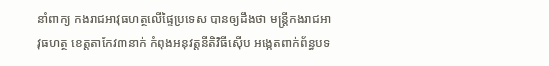នាំពាក្យ កងរាជអាវុធហត្ថលើផ្ទៃប្រទេស បានឲ្យដឹងថា មន្រ្តីកងរាជអាវុធហត្ថ ខេត្តតាកែវ៣នាក់ កំពុងអនុវត្តនីតិវិធីស៊ើប អង្កេតពាក់ព័ន្ធបទ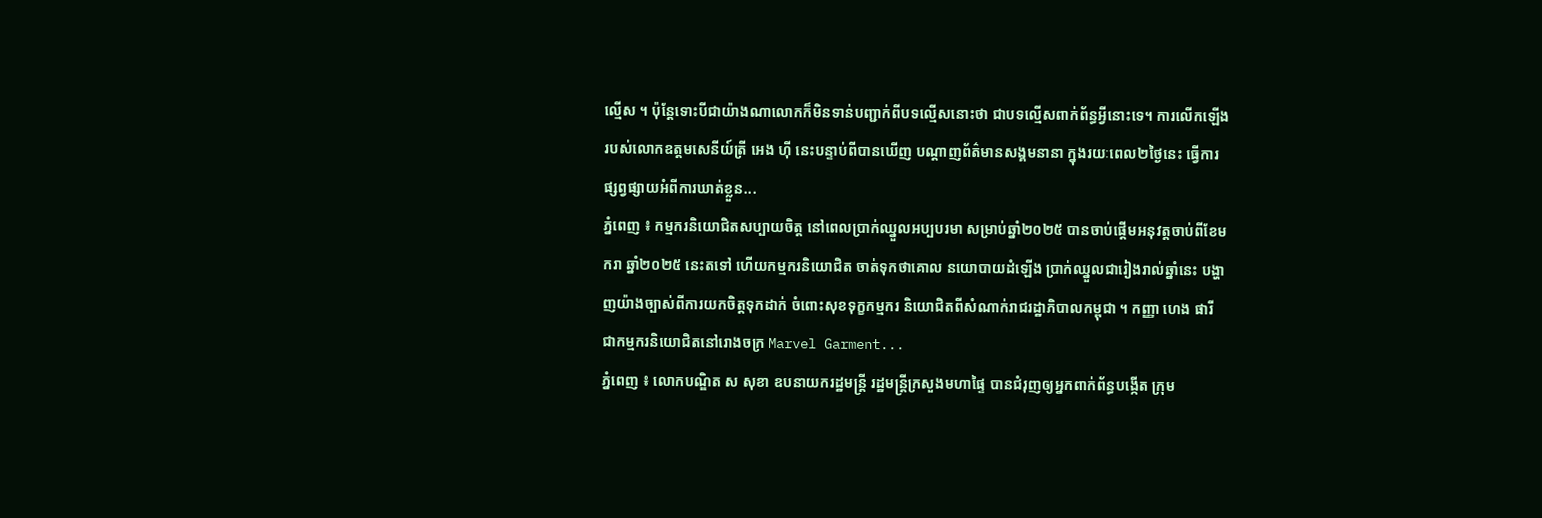ល្មើស ។ ប៉ុន្តែទោះបីជាយ៉ាងណាលោកក៏មិនទាន់បញ្ជាក់ពីបទល្មើសនោះថា ជាបទល្មើសពាក់ព័ន្ធអ្វីនោះទេ។ ការលើកឡើងរបស់លោកឧត្តមសេនីយ៍ត្រី អេង ហ៊ី នេះបន្ទាប់ពីបានឃើញ បណ្ដាញព័ត៌មានសង្គមនានា ក្នុងរយៈពេល២ថ្ងៃនេះ ធ្វើការផ្សព្វផ្សាយអំពីការឃាត់ខ្លួន...
ភ្នំពេញ ៖ កម្មករនិយោជិតសប្បាយចិត្ត នៅពេលប្រាក់ឈ្នួលអប្បបរមា សម្រាប់ឆ្នាំ២០២៥ បានចាប់ផ្តើមអនុវត្តចាប់ពីខែមករា ឆ្នាំ២០២៥ នេះតទៅ ហើយកម្មករនិយោជិត ចាត់ទុកថាគោល នយោបាយដំឡើង ប្រាក់ឈ្នួលជារៀងរាល់ឆ្នាំនេះ បង្ហាញយ៉ាងច្បាស់ពីការយកចិត្តទុកដាក់ ចំពោះសុខទុក្ខកម្មករ និយោជិតពីសំណាក់រាជរដ្ឋាភិបាលកម្ពុជា ។ កញ្ញា ហេង ផារី ជាកម្មករនិយោជិតនៅរោងចក្រ Marvel Garment...
ភ្នំពេញ ៖ លោកបណ្ឌិត ស សុខា ឧបនាយករដ្ឋមន្ត្រី រដ្ឋមន្ត្រីក្រសួងមហាផ្ទៃ បានជំរុញឲ្យអ្នកពាក់ព័ន្ធបង្កើត ក្រុម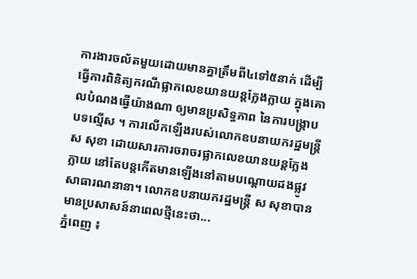ការងារចល័តមួយដោយមានគ្នាត្រឹមពី៤ទៅ៥នាក់ ដើម្បីធ្វើការពិនិត្យករណីផ្លាកលេខយានយន្តក្លែងក្លាយ ក្នុងគោលបំណងធ្វើយ៉ាងណា ឲ្យមានប្រសិទ្ធភាព នៃការបង្ក្រាបបទល្មើស ។ ការលើកឡើងរបស់លោកឧបនាយករដ្ឋមន្រ្តី ស សុខា ដោយសារការចរាចរផ្លាកលេខយានយន្តក្លែងក្លាយ នៅតែបន្តកើតមានឡើងនៅតាមបណ្តោយដងផ្លូវសាធារណនានា។ លោកឧបនាយករដ្ឋមន្រ្តី ស សុខាបានមានប្រសាសន៍នាពេលថ្មីនេះថា...
ភ្នំពេញ ៖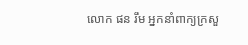លោក ផន រឹម អ្នកនាំពាក្យក្រសួ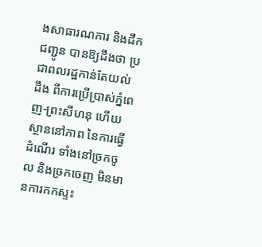ងសាធារណការ និងដឹកជញ្ជូន បានឱ្យដឹងថា ប្រជាពលរដ្ឋកាន់តែយល់ដឹង ពីការប្រើប្រាស់ភ្នំពេញ-ព្រះសីហនុ ហើយស្ថាននៅភាព នៃការធ្វើដំណើរ ទាំងនៅច្រកចូល និងច្រកចេញ មិនមានការកកស្ទះ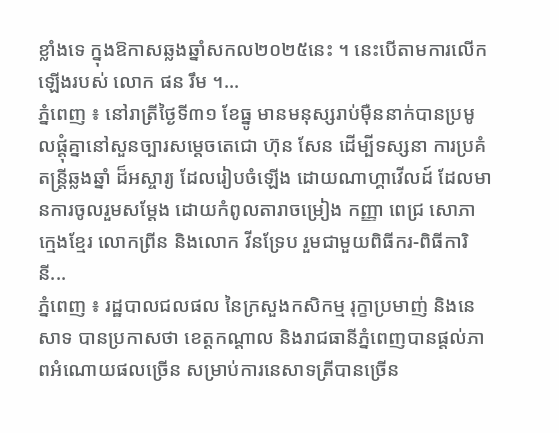ខ្លាំងទេ ក្នុងឱកាសឆ្លងឆ្នាំសកល២០២៥នេះ ។ នេះបើតាមការលើកឡើងរបស់ លោក ផន រឹម ។...
ភ្នំពេញ ៖ នៅរាត្រីថ្ងៃទី៣១ ខែធ្នូ មានមនុស្សរាប់ម៉ឺននាក់បានប្រមូលផ្តុំគ្នានៅសួនច្បារសម្តេចតេជោ ហ៊ុន សែន ដើម្បីទស្សនា ការប្រគំតន្ត្រីឆ្លងឆ្នាំ ដ៏អស្ចារ្យ ដែលរៀបចំឡើង ដោយណាហ្គាវើលដ៍ ដែលមានការចូលរួមសម្តែង ដោយកំពូលតារាចម្រៀង កញ្ញា ពេជ្រ សោភា ក្មេងខ្មែរ លោកព្រីន និងលោក វីនទ្រែប រួមជាមួយពិធីករ-ពិធីការិនី...
ភ្នំពេញ ៖ រដ្ឋបាលជលផល នៃក្រសួងកសិកម្ម រុក្ខាប្រមាញ់ និងនេសាទ បានប្រកាសថា ខេត្តកណ្តាល និងរាជធានីភ្នំពេញបានផ្តល់ភាពអំណោយផលច្រើន សម្រាប់ការនេសាទត្រីបានច្រើន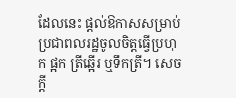ដែលនេះ ផ្តល់ឱកាសសម្រាប់ប្រជាពលរដ្ឋចូលចិត្តធ្វើប្រហុក ផ្អក ត្រីឆ្អើរ ឬទឹកត្រី។ សេចក្តី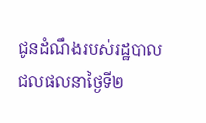ជូនដំណឹងរបស់រដ្ឋបាលជលផលនាថ្ងៃទី២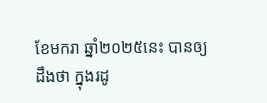ខែមករា ឆ្នាំ២០២៥នេះ បានឲ្យដឹងថា ក្នុងរដូ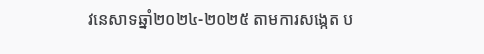វនេសាទឆ្នាំ២០២៤-២០២៥ តាមការសង្កេត ប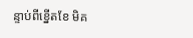ន្ទាប់ពីខ្នើតខែ មិគ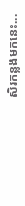សិរកន្លងមកនេះ...